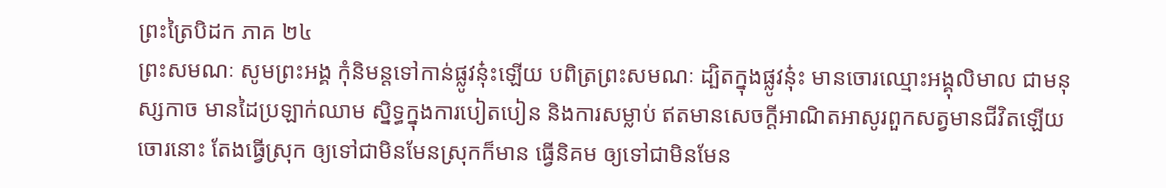ព្រះត្រៃបិដក ភាគ ២៤
ព្រះសមណៈ សូមព្រះអង្គ កុំនិមន្តទៅកាន់ផ្លូវនុ៎ះឡើយ បពិត្រព្រះសមណៈ ដ្បិតក្នុងផ្លូវនុ៎ះ មានចោរឈ្មោះអង្គុលិមាល ជាមនុស្សកាច មានដៃប្រឡាក់ឈាម ស្និទ្ធក្នុងការបៀតបៀន និងការសម្លាប់ ឥតមានសេចក្តីអាណិតអាសូរពួកសត្វមានជីវិតឡើយ ចោរនោះ តែងធ្វើស្រុក ឲ្យទៅជាមិនមែនស្រុកក៏មាន ធ្វើនិគម ឲ្យទៅជាមិនមែន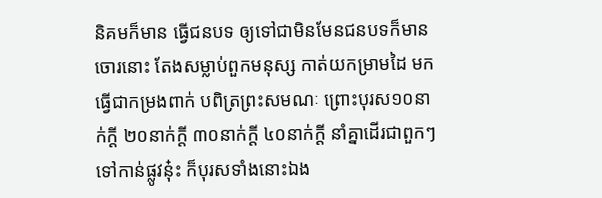និគមក៏មាន ធ្វើជនបទ ឲ្យទៅជាមិនមែនជនបទក៏មាន ចោរនោះ តែងសម្លាប់ពួកមនុស្ស កាត់យកម្រាមដៃ មកធ្វើជាកម្រងពាក់ បពិត្រព្រះសមណៈ ព្រោះបុរស១០នាក់ក្តី ២០នាក់ក្តី ៣០នាក់ក្តី ៤០នាក់ក្តី នាំគ្នាដើរជាពួកៗ ទៅកាន់ផ្លូវនុ៎ះ ក៏បុរសទាំងនោះឯង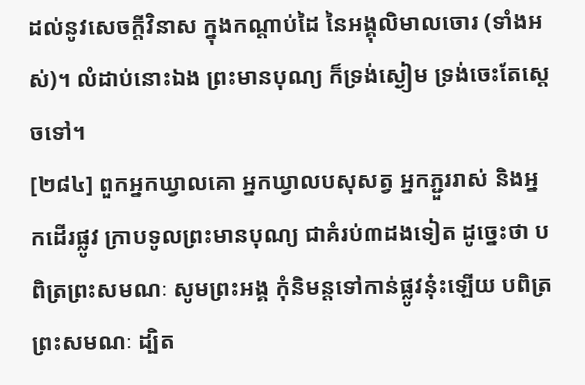ដល់នូវសេចក្តីវិនាស ក្នុងកណ្តាប់ដៃ នៃអង្គុលិមាលចោរ (ទាំងអស់)។ លំដាប់នោះឯង ព្រះមានបុណ្យ ក៏ទ្រង់ស្ងៀម ទ្រង់ចេះតែស្តេចទៅ។
[២៨៤] ពួកអ្នកឃ្វាលគោ អ្នកឃ្វាលបសុសត្វ អ្នកភ្ជួររាស់ និងអ្នកដើរផ្លូវ ក្រាបទូលព្រះមានបុណ្យ ជាគំរប់៣ដងទៀត ដូច្នេះថា បពិត្រព្រះសមណៈ សូមព្រះអង្គ កុំនិមន្តទៅកាន់ផ្លូវនុ៎ះឡើយ បពិត្រព្រះសមណៈ ដ្បិត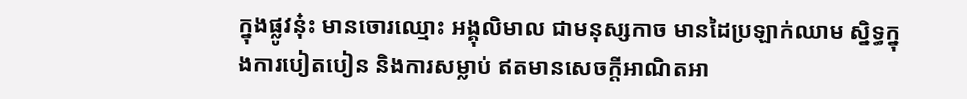ក្នុងផ្លូវនុ៎ះ មានចោរឈ្មោះ អង្គុលិមាល ជាមនុស្សកាច មានដៃប្រឡាក់ឈាម ស្និទ្ធក្នុងការបៀតបៀន និងការសម្លាប់ ឥតមានសេចក្តីអាណិតអា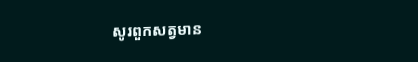សូរពួកសត្វមាន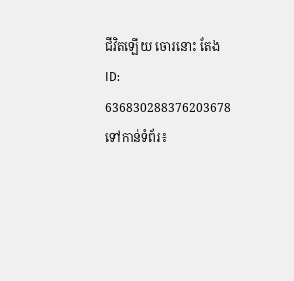ជីវិតឡើយ ចោរនោះ តែង
ID: 636830288376203678
ទៅកាន់ទំព័រ៖